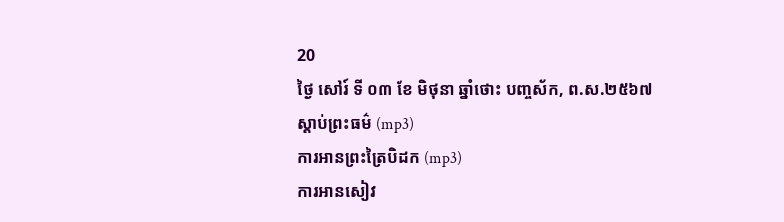20
ថ្ងៃ សៅរ៍ ទី ០៣ ខែ មិថុនា ឆ្នាំថោះ បញ្ចស័ក, ព.ស.២៥៦៧
ស្តាប់ព្រះធម៌ (mp3)
ការអានព្រះត្រៃបិដក (mp3)
ការអានសៀវ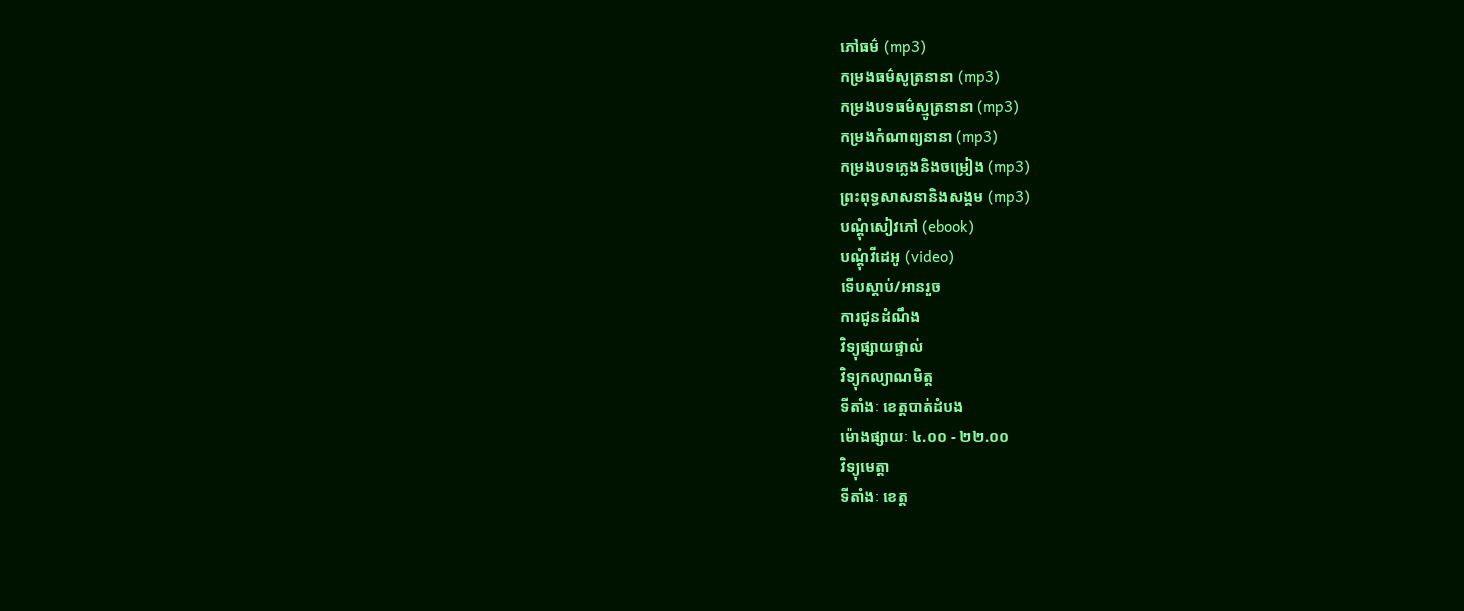ភៅធម៌ (mp3)
កម្រងធម៌សូត្រនានា (mp3)
កម្រងបទធម៌ស្មូត្រនានា (mp3)
កម្រងកំណាព្យនានា (mp3)
កម្រងបទភ្លេងនិងចម្រៀង (mp3)
ព្រះពុទ្ធសាសនានិងសង្គម (mp3)
បណ្តុំសៀវភៅ (ebook)
បណ្តុំវីដេអូ (video)
ទើបស្តាប់/អានរួច
ការជូនដំណឹង
វិទ្យុផ្សាយផ្ទាល់
វិទ្យុកល្យាណមិត្ត
ទីតាំងៈ ខេត្តបាត់ដំបង
ម៉ោងផ្សាយៈ ៤.០០ - ២២.០០
វិទ្យុមេត្តា
ទីតាំងៈ ខេត្ត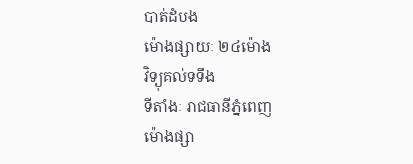បាត់ដំបង
ម៉ោងផ្សាយៈ ២៤ម៉ោង
វិទ្យុគល់ទទឹង
ទីតាំងៈ រាជធានីភ្នំពេញ
ម៉ោងផ្សា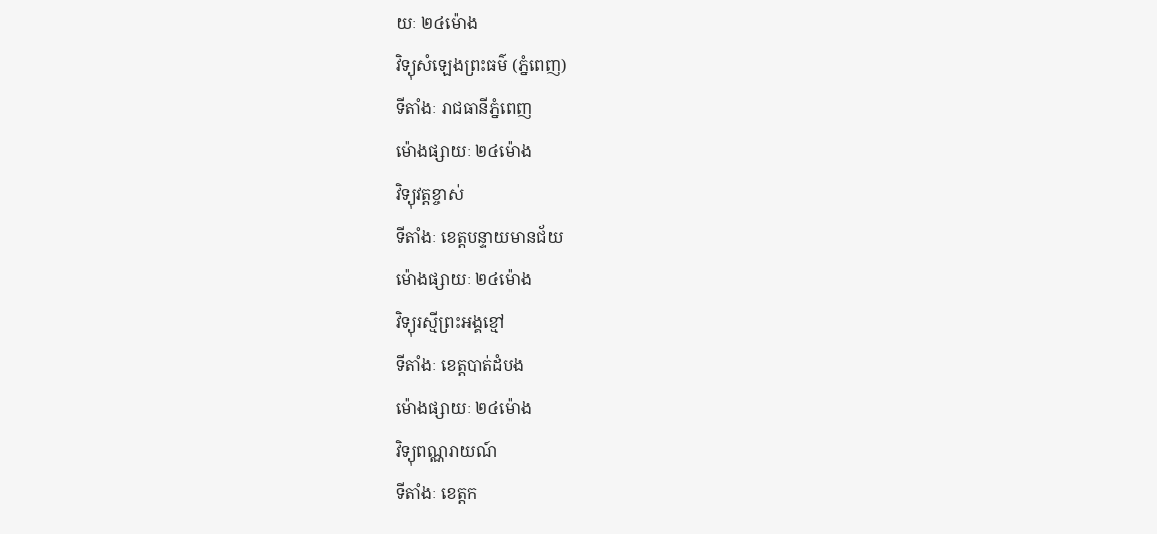យៈ ២៤ម៉ោង
វិទ្យុសំឡេងព្រះធម៌ (ភ្នំពេញ)
ទីតាំងៈ រាជធានីភ្នំពេញ
ម៉ោងផ្សាយៈ ២៤ម៉ោង
វិទ្យុវត្តខ្ចាស់
ទីតាំងៈ ខេត្តបន្ទាយមានជ័យ
ម៉ោងផ្សាយៈ ២៤ម៉ោង
វិទ្យុរស្មីព្រះអង្គខ្មៅ
ទីតាំងៈ ខេត្តបាត់ដំបង
ម៉ោងផ្សាយៈ ២៤ម៉ោង
វិទ្យុពណ្ណរាយណ៍
ទីតាំងៈ ខេត្តក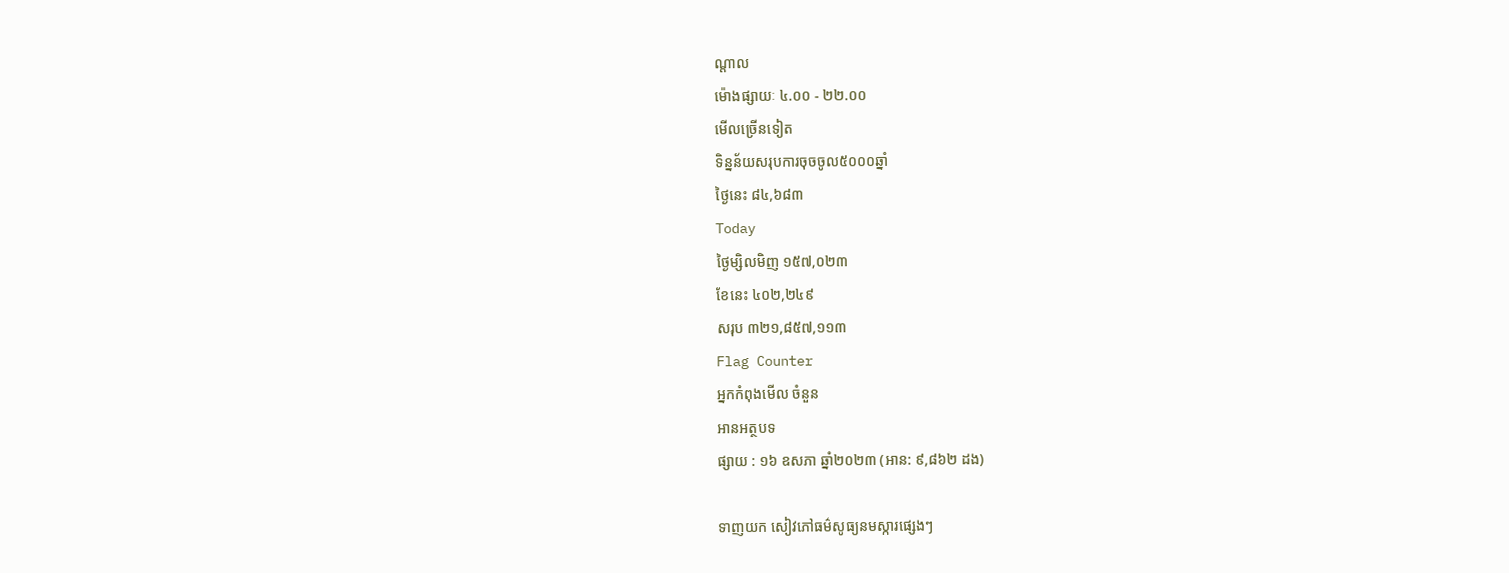ណ្តាល
ម៉ោងផ្សាយៈ ៤.០០ - ២២.០០
មើលច្រើនទៀត
ទិន្នន័យសរុបការចុចចូល៥០០០ឆ្នាំ
ថ្ងៃនេះ ៨៤,៦៨៣
Today
ថ្ងៃម្សិលមិញ ១៥៧,០២៣
ខែនេះ ៤០២,២៤៩
សរុប ៣២១,៨៥៧,១១៣
Flag Counter
អ្នកកំពុងមើល ចំនួន
អានអត្ថបទ
ផ្សាយ : ១៦ ឧសភា ឆ្នាំ២០២៣ (អាន: ៩,៨៦២ ដង)

ទាញយក សៀវភៅធម៌សូធ្យនមស្ការផ្សេងៗ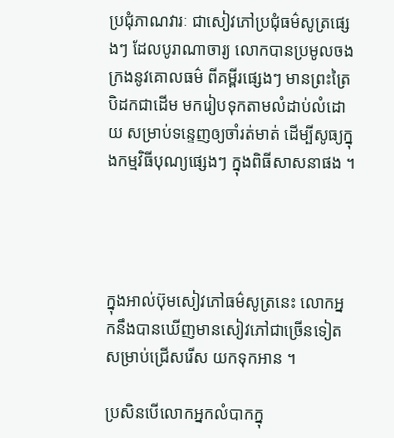ប្រជុំភាណវារៈ ជាសៀវភៅប្រជុំធម៌សូត្រផ្សេងៗ ដែលបូរាណាចារ្យ លោកបានប្រមូលចងក្រងនូវគោលធម៌ ពីគម្ពីរផ្សេងៗ មានព្រះត្រៃបិដកជាដើម មករៀបទុកតាមលំដាប់លំដោយ សម្រាប់ទន្ទេញឲ្យចាំរត់មាត់ ដើម្បីសូធ្យក្នុងកម្មវិធីបុណ្យផ្សេងៗ ក្នុងពិធីសាសនាផង ។




ក្នុងអាល់ប៊ុមសៀវភៅធម៌សូត្រនេះ លោកអ្នកនឹងបានឃើញមានសៀវភៅជាច្រើនទៀត សម្រាប់ជ្រើសរើស យកទុកអាន ។

ប្រសិនបើលោកអ្នកលំបាកក្នុ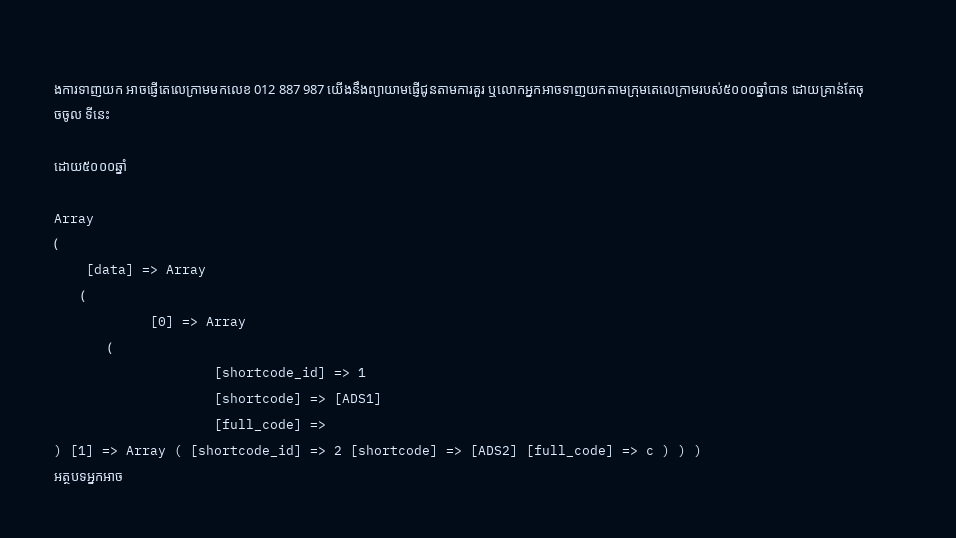ងការទាញយក អាចផ្ញើតេលេក្រាមមកលេខ 012 887 987 យើងនឹងព្យាយាមផ្ញើជូនតាមការគួរ ឬលោកអ្នកអាចទាញយកតាមក្រុមតេលេក្រាមរបស់៥០០០ឆ្នាំបាន ដោយគ្រាន់តែចុចចូល ទីនេះ

ដោយ៥០០០ឆ្នាំ

Array
(
    [data] => Array
        (
            [0] => Array
                (
                    [shortcode_id] => 1
                    [shortcode] => [ADS1]
                    [full_code] =>
) [1] => Array ( [shortcode_id] => 2 [shortcode] => [ADS2] [full_code] => c ) ) )
អត្ថបទអ្នកអាច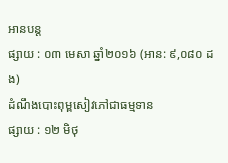អានបន្ត
ផ្សាយ : ០៣ មេសា ឆ្នាំ២០១៦ (អាន: ៩,០៨០ ដង)
ដំណឹងបោះពុម្ពសៀវភៅជាធម្មទាន
ផ្សាយ : ១២ មិថុ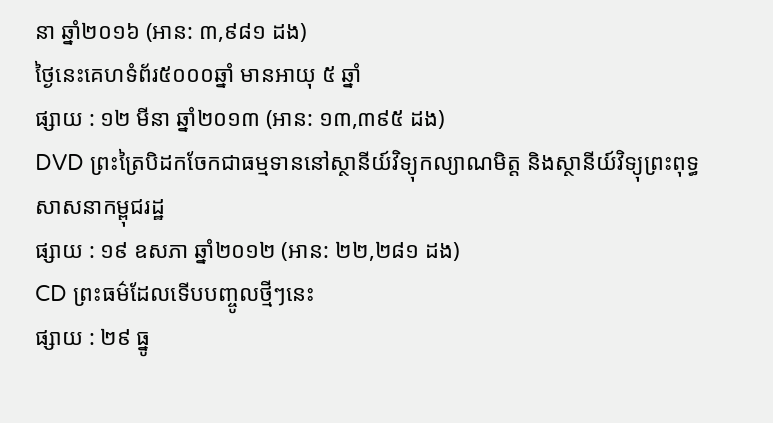នា ឆ្នាំ២០១៦ (អាន: ៣,៩៨១ ដង)
ថ្ងៃនេះគេហទំព័រ៥០០០ឆ្នាំ មានអាយុ ៥ ឆ្នាំ
ផ្សាយ : ១២ មីនា ឆ្នាំ២០១៣ (អាន: ១៣,៣៩៥ ដង)
DVD ព្រះត្រៃបិដកចែកជាធម្មទាននៅស្ថានីយ៍វិទ្យុកល្យាណមិត្ត និងស្ថានីយ៍វិទ្យុព្រះពុទ្ធសាសនាកម្ពុជរដ្ឋ
ផ្សាយ : ១៩ ឧសភា ឆ្នាំ២០១២ (អាន: ២២,២៨១ ដង)
CD ព្រះធម៌ដែលទើបបញ្ចូលថ្មីៗនេះ
ផ្សាយ : ២៩ ធ្នូ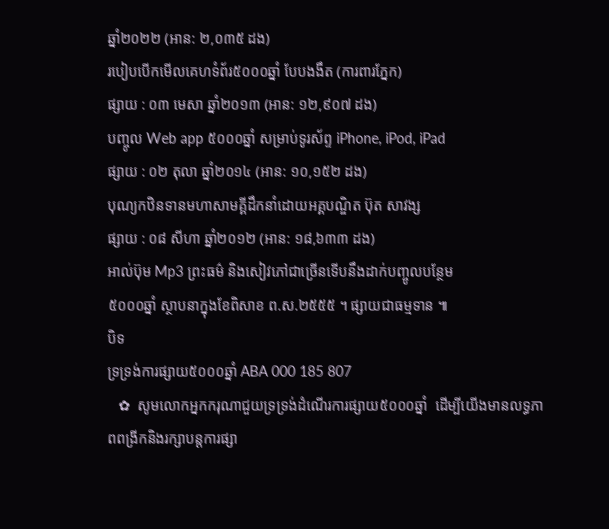ឆ្នាំ២០២២ (អាន: ២,០៣៥ ដង)
របៀបបើកមើលគេហទំព័រ៥០០០ឆ្នាំ បែបងងឹត (ការពារភ្នែក)
ផ្សាយ : ០៣ មេសា ឆ្នាំ២០១៣ (អាន: ១២,៩០៧ ដង)
បញ្ចូល Web app ៥០០០ឆ្នាំ សម្រាប់ទូរស័ព្ទ iPhone, iPod, iPad
ផ្សាយ : ០២ តុលា ឆ្នាំ២០១៤ (អាន: ១០,១៥២ ដង)
បុណ្យកឋិនទានមហាសាមគ្គីដឹកនាំដោយអគ្គបណ្ឌិត ប៊ុត សាវង្ស
ផ្សាយ : ០៨ សីហា ឆ្នាំ២០១២ (អាន: ១៨,៦៣៣ ដង)
អាល់ប៊ុម Mp3 ព្រះធម៌ និងសៀវភៅជាច្រើនទើបនឹងដាក់បញ្ចូលបន្ថែម
៥០០០ឆ្នាំ ស្ថាបនាក្នុងខែពិសាខ ព.ស.២៥៥៥ ។ ផ្សាយជាធម្មទាន ៕
បិទ
ទ្រទ្រង់ការផ្សាយ៥០០០ឆ្នាំ ABA 000 185 807
   ✿  សូមលោកអ្នកករុណាជួយទ្រទ្រង់ដំណើរការផ្សាយ៥០០០ឆ្នាំ  ដើម្បីយើងមានលទ្ធភាពពង្រីកនិងរក្សាបន្តការផ្សា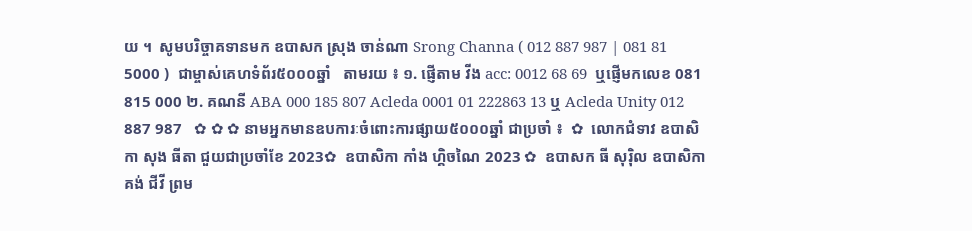យ ។  សូមបរិច្ចាគទានមក ឧបាសក ស្រុង ចាន់ណា Srong Channa ( 012 887 987 | 081 81 5000 )  ជាម្ចាស់គេហទំព័រ៥០០០ឆ្នាំ   តាមរយ ៖ ១. ផ្ញើតាម វីង acc: 0012 68 69  ឬផ្ញើមកលេខ 081 815 000 ២. គណនី ABA 000 185 807 Acleda 0001 01 222863 13 ឬ Acleda Unity 012 887 987   ✿ ✿ ✿ នាមអ្នកមានឧបការៈចំពោះការផ្សាយ៥០០០ឆ្នាំ ជាប្រចាំ ៖  ✿  លោកជំទាវ ឧបាសិកា សុង ធីតា ជួយជាប្រចាំខែ 2023✿  ឧបាសិកា កាំង ហ្គិចណៃ 2023 ✿  ឧបាសក ធី សុរ៉ិល ឧបាសិកា គង់ ជីវី ព្រម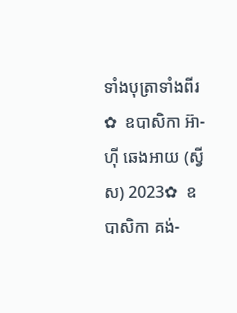ទាំងបុត្រាទាំងពីរ ✿  ឧបាសិកា អ៊ា-ហុី ឆេងអាយ (ស្វីស) 2023✿  ឧបាសិកា គង់-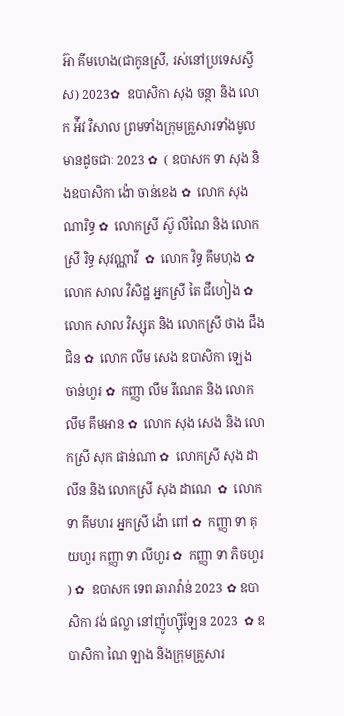អ៊ា គីមហេង(ជាកូនស្រី, រស់នៅប្រទេសស្វីស) 2023✿  ឧបាសិកា សុង ចន្ថា និង លោក អ៉ីវ វិសាល ព្រមទាំងក្រុមគ្រួសារទាំងមូលមានដូចជាៈ 2023 ✿  ( ឧបាសក ទា សុង និងឧបាសិកា ង៉ោ ចាន់ខេង ✿  លោក សុង ណារិទ្ធ ✿  លោកស្រី ស៊ូ លីណៃ និង លោកស្រី រិទ្ធ សុវណ្ណាវី  ✿  លោក វិទ្ធ គឹមហុង ✿  លោក សាល វិសិដ្ឋ អ្នកស្រី តៃ ជឹហៀង ✿  លោក សាល វិស្សុត និង លោកស្រី ថាង ជឹងជិន ✿  លោក លឹម សេង ឧបាសិកា ឡេង ចាន់ហួរ ✿  កញ្ញា លឹម រីណេត និង លោក លឹម គឹមអាន ✿  លោក សុង សេង និង លោកស្រី សុក ផាន់ណា ✿  លោកស្រី សុង ដាលីន និង លោកស្រី សុង ដាណេ  ✿  លោក ទា គីមហរ អ្នកស្រី ង៉ោ ពៅ ✿  កញ្ញា ទា គុយហួរ កញ្ញា ទា លីហួរ ✿  កញ្ញា ទា ភិចហួរ ) ✿  ឧបាសក ទេព ឆារាវ៉ាន់ 2023 ✿ ឧបាសិកា វង់ ផល្លា នៅញ៉ូហ្ស៊ីឡែន 2023  ✿ ឧបាសិកា ណៃ ឡាង និងក្រុមគ្រួសារ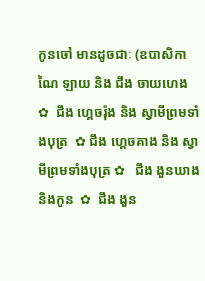កូនចៅ មានដូចជាៈ (ឧបាសិកា ណៃ ឡាយ និង ជឹង ចាយហេង  ✿  ជឹង ហ្គេចរ៉ុង និង ស្វាមីព្រមទាំងបុត្រ  ✿ ជឹង ហ្គេចគាង និង ស្វាមីព្រមទាំងបុត្រ ✿   ជឹង ងួនឃាង និងកូន  ✿  ជឹង ងួន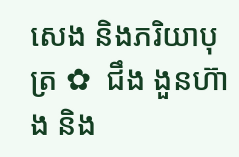សេង និងភរិយាបុត្រ ✿  ជឹង ងួនហ៊ាង និង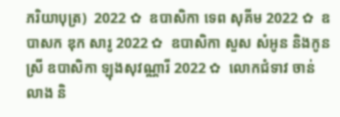ភរិយាបុត្រ)  2022 ✿  ឧបាសិកា ទេព សុគីម 2022 ✿  ឧបាសក ឌុក សារូ 2022 ✿  ឧបាសិកា សួស សំអូន និងកូនស្រី ឧបាសិកា ឡុងសុវណ្ណារី 2022 ✿  លោកជំទាវ ចាន់ លាង និ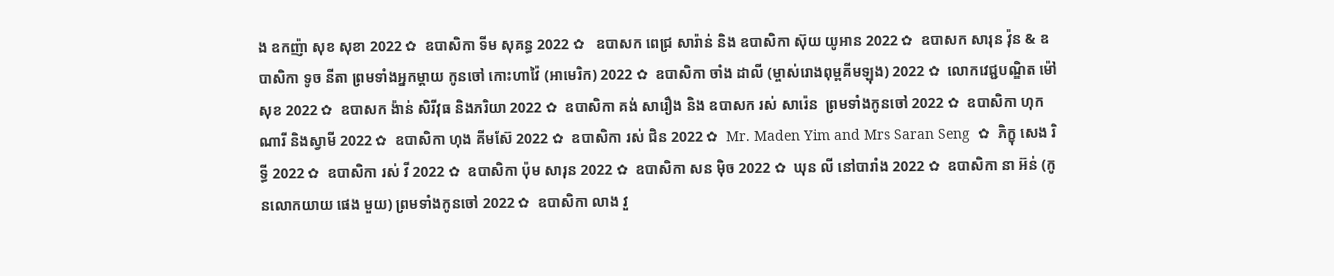ង ឧកញ៉ា សុខ សុខា 2022 ✿  ឧបាសិកា ទីម សុគន្ធ 2022 ✿   ឧបាសក ពេជ្រ សារ៉ាន់ និង ឧបាសិកា ស៊ុយ យូអាន 2022 ✿  ឧបាសក សារុន វ៉ុន & ឧបាសិកា ទូច នីតា ព្រមទាំងអ្នកម្តាយ កូនចៅ កោះហាវ៉ៃ (អាមេរិក) 2022 ✿  ឧបាសិកា ចាំង ដាលី (ម្ចាស់រោងពុម្ពគីមឡុង) 2022 ✿  លោកវេជ្ជបណ្ឌិត ម៉ៅ សុខ 2022 ✿  ឧបាសក ង៉ាន់ សិរីវុធ និងភរិយា 2022 ✿  ឧបាសិកា គង់ សារឿង និង ឧបាសក រស់ សារ៉េន  ព្រមទាំងកូនចៅ 2022 ✿  ឧបាសិកា ហុក ណារី និងស្វាមី 2022 ✿  ឧបាសិកា ហុង គីមស៊ែ 2022 ✿  ឧបាសិកា រស់ ជិន 2022 ✿  Mr. Maden Yim and Mrs Saran Seng  ✿  ភិក្ខុ សេង រិទ្ធី 2022 ✿  ឧបាសិកា រស់ វី 2022 ✿  ឧបាសិកា ប៉ុម សារុន 2022 ✿  ឧបាសិកា សន ម៉ិច 2022 ✿  ឃុន លី នៅបារាំង 2022 ✿  ឧបាសិកា នា អ៊ន់ (កូនលោកយាយ ផេង មួយ) ព្រមទាំងកូនចៅ 2022 ✿  ឧបាសិកា លាង វួ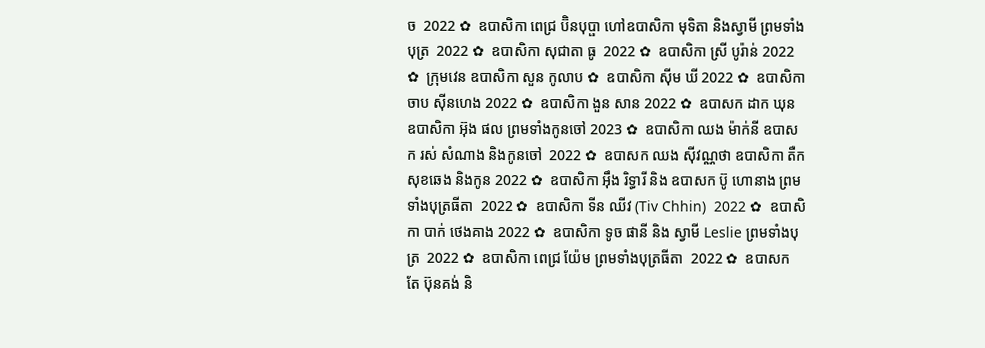ច  2022 ✿  ឧបាសិកា ពេជ្រ ប៊ិនបុប្ផា ហៅឧបាសិកា មុទិតា និងស្វាមី ព្រមទាំងបុត្រ  2022 ✿  ឧបាសិកា សុជាតា ធូ  2022 ✿  ឧបាសិកា ស្រី បូរ៉ាន់ 2022 ✿  ក្រុមវេន ឧបាសិកា សួន កូលាប ✿  ឧបាសិកា ស៊ីម ឃី 2022 ✿  ឧបាសិកា ចាប ស៊ីនហេង 2022 ✿  ឧបាសិកា ងួន សាន 2022 ✿  ឧបាសក ដាក ឃុន  ឧបាសិកា អ៊ុង ផល ព្រមទាំងកូនចៅ 2023 ✿  ឧបាសិកា ឈង ម៉ាក់នី ឧបាសក រស់ សំណាង និងកូនចៅ  2022 ✿  ឧបាសក ឈង សុីវណ្ណថា ឧបាសិកា តឺក សុខឆេង និងកូន 2022 ✿  ឧបាសិកា អុឹង រិទ្ធារី និង ឧបាសក ប៊ូ ហោនាង ព្រមទាំងបុត្រធីតា  2022 ✿  ឧបាសិកា ទីន ឈីវ (Tiv Chhin)  2022 ✿  ឧបាសិកា បាក់ ថេងគាង 2022 ✿  ឧបាសិកា ទូច ផានី និង ស្វាមី Leslie ព្រមទាំងបុត្រ  2022 ✿  ឧបាសិកា ពេជ្រ យ៉ែម ព្រមទាំងបុត្រធីតា  2022 ✿  ឧបាសក តែ ប៊ុនគង់ និ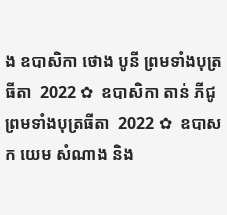ង ឧបាសិកា ថោង បូនី ព្រមទាំងបុត្រធីតា  2022 ✿  ឧបាសិកា តាន់ ភីជូ ព្រមទាំងបុត្រធីតា  2022 ✿  ឧបាសក យេម សំណាង និង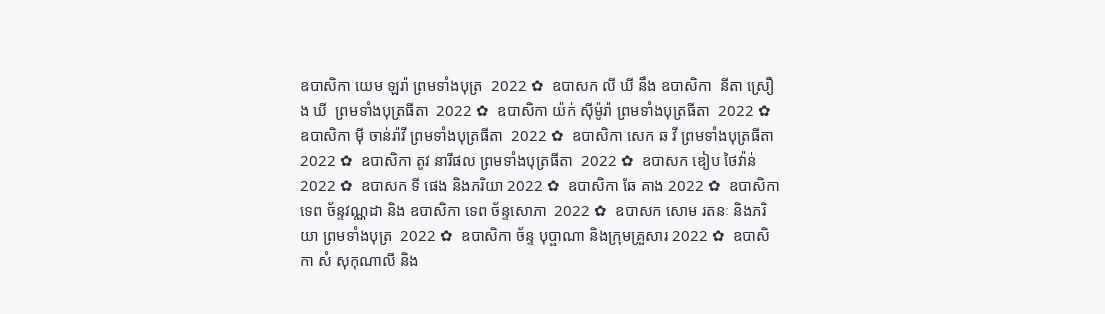ឧបាសិកា យេម ឡរ៉ា ព្រមទាំងបុត្រ  2022 ✿  ឧបាសក លី ឃី នឹង ឧបាសិកា  នីតា ស្រឿង ឃី  ព្រមទាំងបុត្រធីតា  2022 ✿  ឧបាសិកា យ៉ក់ សុីម៉ូរ៉ា ព្រមទាំងបុត្រធីតា  2022 ✿  ឧបាសិកា មុី ចាន់រ៉ាវី ព្រមទាំងបុត្រធីតា  2022 ✿  ឧបាសិកា សេក ឆ វី ព្រមទាំងបុត្រធីតា  2022 ✿  ឧបាសិកា តូវ នារីផល ព្រមទាំងបុត្រធីតា  2022 ✿  ឧបាសក ឌៀប ថៃវ៉ាន់ 2022 ✿  ឧបាសក ទី ផេង និងភរិយា 2022 ✿  ឧបាសិកា ឆែ គាង 2022 ✿  ឧបាសិកា ទេព ច័ន្ទវណ្ណដា និង ឧបាសិកា ទេព ច័ន្ទសោភា  2022 ✿  ឧបាសក សោម រតនៈ និងភរិយា ព្រមទាំងបុត្រ  2022 ✿  ឧបាសិកា ច័ន្ទ បុប្ផាណា និងក្រុមគ្រួសារ 2022 ✿  ឧបាសិកា សំ សុកុណាលី និង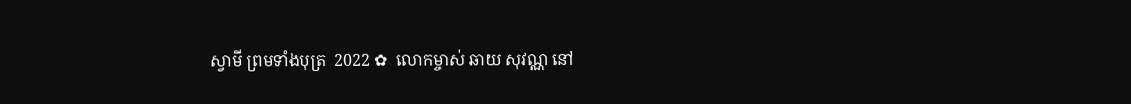ស្វាមី ព្រមទាំងបុត្រ  2022 ✿  លោកម្ចាស់ ឆាយ សុវណ្ណ នៅ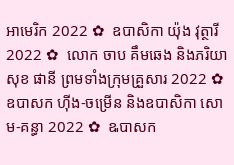អាមេរិក 2022 ✿  ឧបាសិកា យ៉ុង វុត្ថារី 2022 ✿  លោក ចាប គឹមឆេង និងភរិយា សុខ ផានី ព្រមទាំងក្រុមគ្រួសារ 2022 ✿  ឧបាសក ហ៊ីង-ចម្រើន និងឧបាសិកា សោម-គន្ធា 2022 ✿  ឩបាសក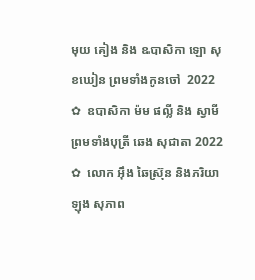មុយ គៀង និង ឩបាសិកា ឡោ សុខឃៀន ព្រមទាំងកូនចៅ  2022 ✿  ឧបាសិកា ម៉ម ផល្លី និង ស្វាមី ព្រមទាំងបុត្រី ឆេង សុជាតា 2022 ✿  លោក អ៊ឹង ឆៃស្រ៊ុន និងភរិយា ឡុង សុភាព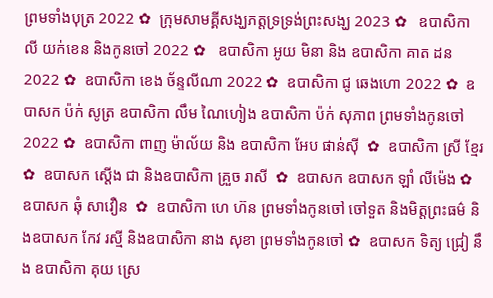ព្រមទាំងបុត្រ 2022 ✿  ក្រុមសាមគ្គីសង្ឃភត្តទ្រទ្រង់ព្រះសង្ឃ 2023 ✿   ឧបាសិកា លី យក់ខេន និងកូនចៅ 2022 ✿   ឧបាសិកា អូយ មិនា និង ឧបាសិកា គាត ដន 2022 ✿  ឧបាសិកា ខេង ច័ន្ទលីណា 2022 ✿  ឧបាសិកា ជូ ឆេងហោ 2022 ✿  ឧបាសក ប៉ក់ សូត្រ ឧបាសិកា លឹម ណៃហៀង ឧបាសិកា ប៉ក់ សុភាព ព្រមទាំងកូនចៅ  2022 ✿  ឧបាសិកា ពាញ ម៉ាល័យ និង ឧបាសិកា អែប ផាន់ស៊ី  ✿  ឧបាសិកា ស្រី ខ្មែរ  ✿  ឧបាសក ស្តើង ជា និងឧបាសិកា គ្រួច រាសី  ✿  ឧបាសក ឧបាសក ឡាំ លីម៉េង ✿  ឧបាសក ឆុំ សាវឿន  ✿  ឧបាសិកា ហេ ហ៊ន ព្រមទាំងកូនចៅ ចៅទួត និងមិត្តព្រះធម៌ និងឧបាសក កែវ រស្មី និងឧបាសិកា នាង សុខា ព្រមទាំងកូនចៅ ✿  ឧបាសក ទិត្យ ជ្រៀ នឹង ឧបាសិកា គុយ ស្រេ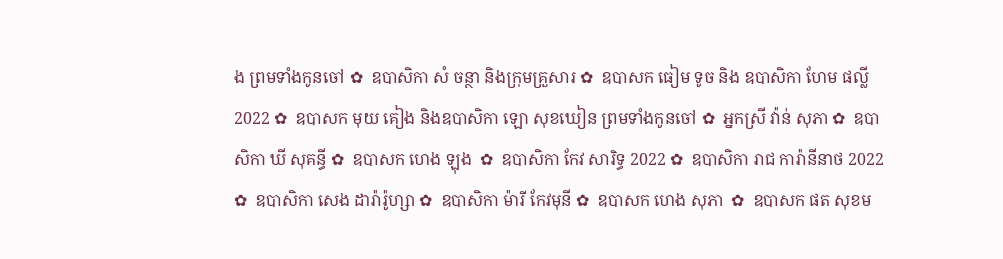ង ព្រមទាំងកូនចៅ ✿  ឧបាសិកា សំ ចន្ថា និងក្រុមគ្រួសារ ✿  ឧបាសក ធៀម ទូច និង ឧបាសិកា ហែម ផល្លី 2022 ✿  ឧបាសក មុយ គៀង និងឧបាសិកា ឡោ សុខឃៀន ព្រមទាំងកូនចៅ ✿  អ្នកស្រី វ៉ាន់ សុភា ✿  ឧបាសិកា ឃី សុគន្ធី ✿  ឧបាសក ហេង ឡុង  ✿  ឧបាសិកា កែវ សារិទ្ធ 2022 ✿  ឧបាសិកា រាជ ការ៉ានីនាថ 2022 ✿  ឧបាសិកា សេង ដារ៉ារ៉ូហ្សា ✿  ឧបាសិកា ម៉ារី កែវមុនី ✿  ឧបាសក ហេង សុភា  ✿  ឧបាសក ផត សុខម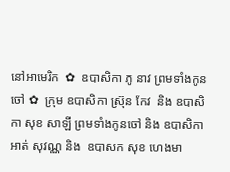នៅអាមេរិក  ✿  ឧបាសិកា ភូ នាវ ព្រមទាំងកូនចៅ ✿  ក្រុម ឧបាសិកា ស្រ៊ុន កែវ  និង ឧបាសិកា សុខ សាឡី ព្រមទាំងកូនចៅ និង ឧបាសិកា អាត់ សុវណ្ណ និង  ឧបាសក សុខ ហេងមា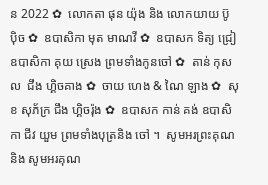ន 2022 ✿  លោកតា ផុន យ៉ុង និង លោកយាយ ប៊ូ ប៉ិច ✿  ឧបាសិកា មុត មាណវី ✿  ឧបាសក ទិត្យ ជ្រៀ ឧបាសិកា គុយ ស្រេង ព្រមទាំងកូនចៅ ✿  តាន់ កុសល  ជឹង ហ្គិចគាង ✿  ចាយ ហេង & ណៃ ឡាង ✿  សុខ សុភ័ក្រ ជឹង ហ្គិចរ៉ុង ✿  ឧបាសក កាន់ គង់ ឧបាសិកា ជីវ យួម ព្រមទាំងបុត្រនិង ចៅ ។  សូមអរព្រះគុណ និង សូមអរគុណ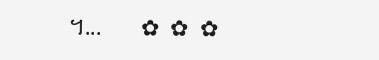។...       ✿  ✿  ✿